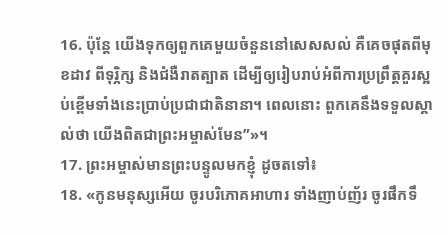16. ប៉ុន្តែ យើងទុកឲ្យពួកគេមួយចំនួននៅសេសសល់ គឺគេចផុតពីមុខដាវ ពីទុរ្ភិក្ស និងជំងឺរាតត្បាត ដើម្បីឲ្យរៀបរាប់អំពីការប្រព្រឹត្តគួរស្អប់ខ្ពើមទាំងនេះប្រាប់ប្រជាជាតិនានា។ ពេលនោះ ពួកគេនឹងទទួលស្គាល់ថា យើងពិតជាព្រះអម្ចាស់មែន”»។
17. ព្រះអម្ចាស់មានព្រះបន្ទូលមកខ្ញុំ ដូចតទៅ៖
18. «កូនមនុស្សអើយ ចូរបរិភោគអាហារ ទាំងញាប់ញ័រ ចូរផឹកទឹ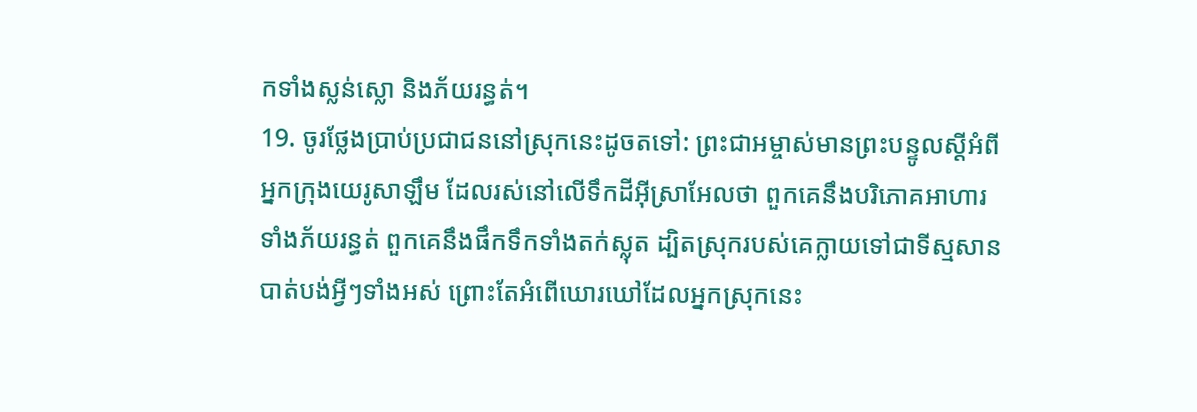កទាំងស្លន់ស្លោ និងភ័យរន្ធត់។
19. ចូរថ្លែងប្រាប់ប្រជាជននៅស្រុកនេះដូចតទៅ: ព្រះជាអម្ចាស់មានព្រះបន្ទូលស្ដីអំពីអ្នកក្រុងយេរូសាឡឹម ដែលរស់នៅលើទឹកដីអ៊ីស្រាអែលថា ពួកគេនឹងបរិភោគអាហារ ទាំងភ័យរន្ធត់ ពួកគេនឹងផឹកទឹកទាំងតក់ស្លុត ដ្បិតស្រុករបស់គេក្លាយទៅជាទីស្មសាន បាត់បង់អ្វីៗទាំងអស់ ព្រោះតែអំពើឃោរឃៅដែលអ្នកស្រុកនេះ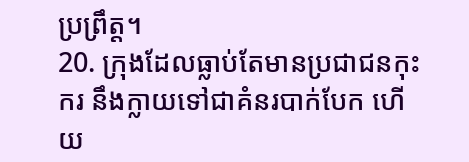ប្រព្រឹត្ត។
20. ក្រុងដែលធ្លាប់តែមានប្រជាជនកុះករ នឹងក្លាយទៅជាគំនរបាក់បែក ហើយ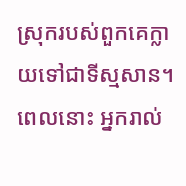ស្រុករបស់ពួកគេក្លាយទៅជាទីស្មសាន។ ពេលនោះ អ្នករាល់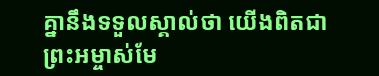គ្នានឹងទទួលស្គាល់ថា យើងពិតជាព្រះអម្ចាស់មែ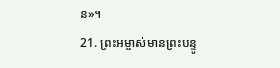ន»។
21. ព្រះអម្ចាស់មានព្រះបន្ទូ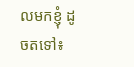លមកខ្ញុំ ដូចតទៅ៖